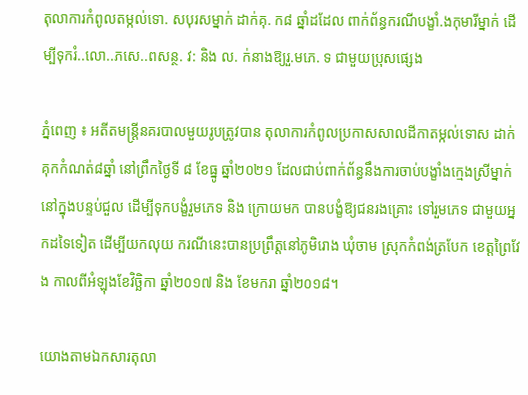តុលាការកំពូលតម្កល់ទោ. សបុរសម្នាក់ ដាក់គុ. ក៨ ឆ្នាំដដែល ពាក់ព័ន្ធករណីបង្ខាំ.ងកុមារីម្នាក់ ដើម្បីទុករំ..លោ..ភសេ..ពសន្ថ. វ: និង ល. ក់នាងឱ្យរួ.មភេ. ទ ជាមួយប្រុសផ្សេង

ភ្នំពេញ ៖ អតីតមន្រ្តីនគរបាលមួយរូបត្រូវបាន តុលាការកំពូលប្រកាសសាលដីកាតម្កល់ទោស ដាក់គុកកំណត់៨ឆ្នាំ នៅព្រឹកថ្ងៃទី ៨ ខែធ្នូ ឆ្នាំ២០២១ ដែលជាប់ពាក់ព័ន្ធនឹងការចាប់បង្ខាំងក្មេងស្រីម្នាក់ នៅក្នុងបន្ទប់ជួល ដើម្បីទុកបង្ខំរួមភេទ និង ក្រោយមក បានបង្ខំឱ្យជនរងគ្រោះ ទៅរួមភេទ ជាមួយអ្នកដទៃទៀត ដើម្បីយកលុយ ករណីនេះបានប្រព្រឹត្តនៅភូមិរោង ឃុំចាម ស្រុកកំពង់ត្របែក ខេត្តព្រៃវែង កាលពីអំឡុងខែវិច្ឆិកា ឆ្នាំ២០១៧ និង ខែមករា ឆ្នាំ២០១៨។

យោងតាមឯកសារតុលា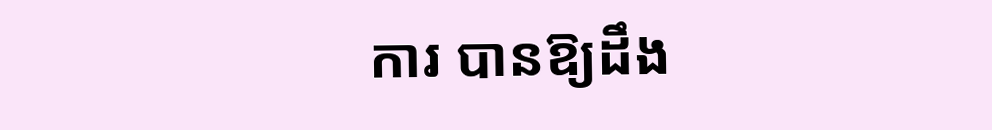ការ បានឱ្យដឹង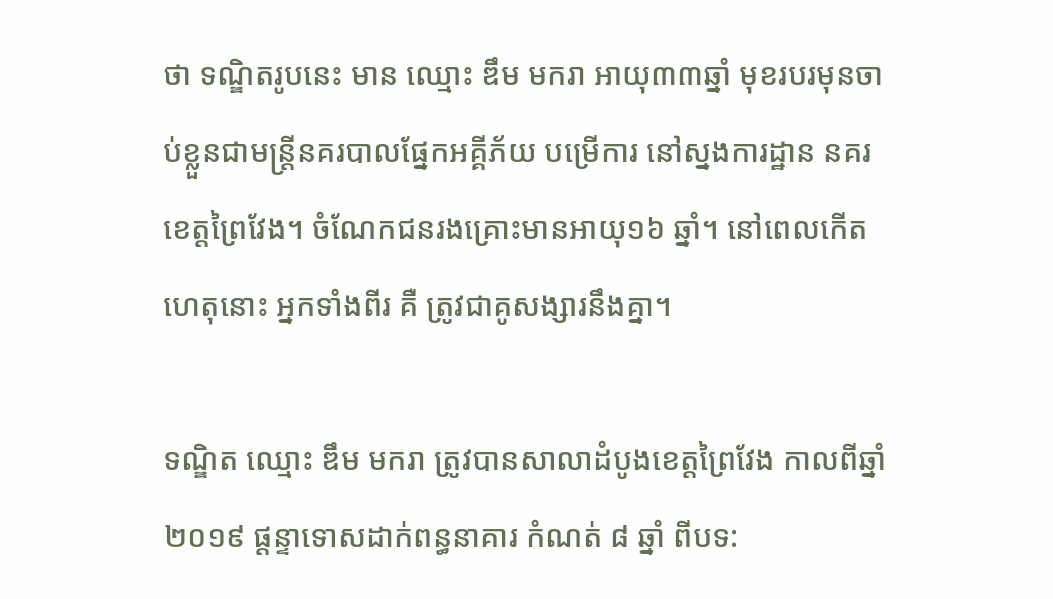ថា ទណ្ឌិតរូបនេះ មាន ឈ្មោះ ឌឹម មករា អាយុ៣៣ឆ្នាំ មុខរបរមុនចាប់ខ្លួនជាមន្ត្រីនគរបាលផ្នែកអគ្គីភ័យ បម្រើការ នៅស្នងការដ្ឋាន នគរខេត្តព្រៃវែង។ ចំណែកជនរងគ្រោះមានអាយុ១៦ ឆ្នាំ។ នៅពេលកើតហេតុនោះ អ្នកទាំងពីរ គឺ ត្រូវជាគូសង្សារនឹងគ្នា។

ទណ្ឌិត ឈ្មោះ ឌឹម មករា ត្រូវបានសាលាដំបូងខេត្តព្រៃវែង កាលពីឆ្នាំ ២០១៩ ផ្តន្ទាទោសដាក់ពន្ធនាគារ កំណត់ ៨ ឆ្នាំ ពីបទ: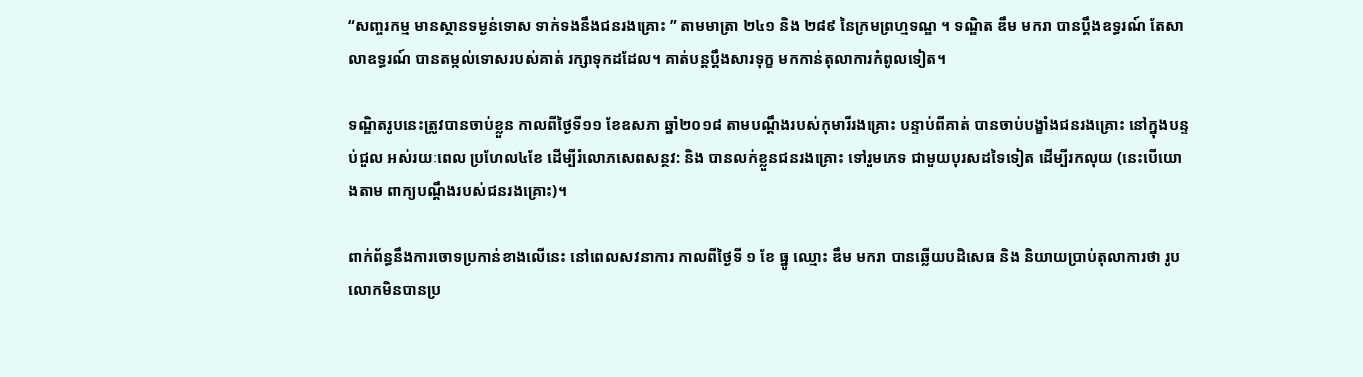“សញ្ចរកម្ម មានស្ថានទម្ងន់ទោស ទាក់ទងនឹងជនរងគ្រោះ ” តាមមាត្រា ២៤១ និង ២៨៩ នៃក្រមព្រហ្មទណ្ឌ ។ ទណ្ឌិត ឌឹម មករា បានប្តឹងឧទ្ធរណ៍ តែសាលាឧទ្ធរណ៍ បានតម្កល់ទោសរបស់គាត់ រក្សាទុកដដែល។ គាត់បន្តប្តឹងសារទុក្ខ មកកាន់តុលាការកំពូលទៀត។

ទណ្ឌិតរូបនេះត្រូវបានចាប់ខ្លួន កាលពីថ្ងៃទី១១ ខែឧសភា ឆ្នាំ២០១៨ តាមបណ្តឹងរបស់កុមារីរងគ្រោះ បន្ទាប់ពីគាត់ បានចាប់បង្ខាំងជនរងគ្រោះ នៅក្នុងបន្ទប់ជួល អស់រយៈពេល ប្រហែល៤ខែ ដើម្បីរំលោភសេពសន្ថវ: និង បានលក់ខ្លួនជនរងគ្រោះ ទៅរួមភេទ ជាមួយបុរសដទៃទៀត ដើម្បីរកលុយ (នេះបើយោងតាម ពាក្យបណ្តឹងរបស់ជនរងគ្រោះ)។

ពាក់ព័ន្ធនឹងការចោទប្រកាន់ខាងលើនេះ នៅពេលសវនាការ កាលពីថ្ងៃទី ១ ខែ ធ្នូ ឈ្មោះ ឌឹម មករា បានឆ្លើយបដិសេធ និង និយាយប្រាប់តុលាការថា រូបលោកមិនបានប្រ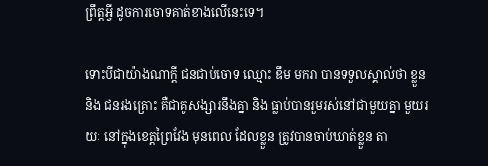ព្រឹត្តអ្វី ដូចការចោទគាត់ខាងលើនេះទេ។

ទោះបីជាយ៉ាងណាក្តី ជនជាប់ចោទ ឈ្មោះ ឌឹម មករា បានទទួលស្គាល់ថា ខ្លួន និង ជនរងគ្រោះ គឺជាគូសង្សារនឹងគ្នា និង ធ្លាប់បានរួមរស់នៅជាមួយគ្នា មួយរយៈ នៅក្នុងខេត្តព្រៃវែង មុនពេល ដែលខ្លួន ត្រូវបានចាប់ឃាត់ខ្លួន តា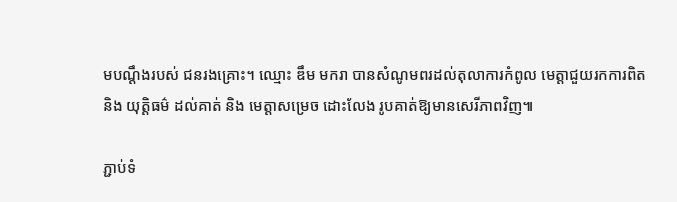មបណ្តឹងរបស់ ជនរងគ្រោះ។ ឈ្មោះ ឌឹម មករា បានសំណូមពរដល់តុលាការកំពូល មេត្តាជួយរកការពិត និង យុត្តិធម៌ ដល់គាត់ និង មេត្តាសម្រេច ដោះលែង រូបគាត់ឱ្យមានសេរីភាពវិញ៕

ភ្ជាប់ទំ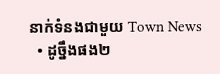នាក់ទំនងជាមួយ Town News
  • ដូច្នឹងផង២